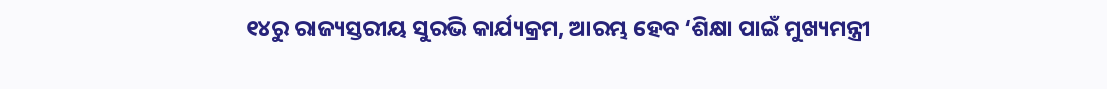୧୪ରୁ ରାଜ୍ୟସ୍ତରୀୟ ସୁରଭି କାର୍ଯ୍ୟକ୍ରମ, ଆରମ୍ଭ ହେବ ‘ଶିକ୍ଷା ପାଇଁ ମୁଖ୍ୟମନ୍ତ୍ରୀ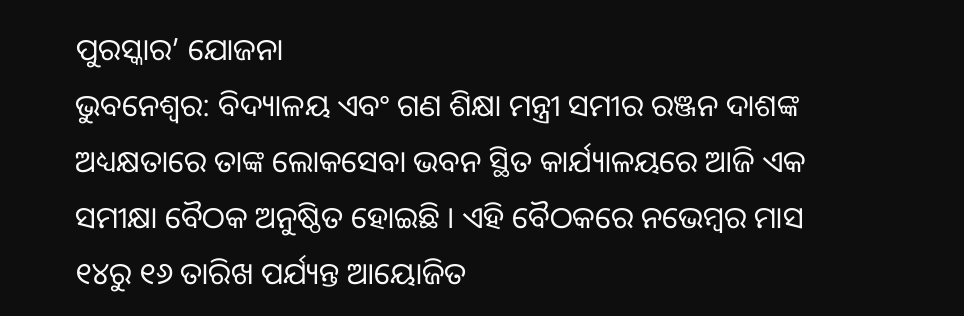ପୁରସ୍କାର’ ଯୋଜନା
ଭୁବନେଶ୍ୱର: ବିଦ୍ୟାଳୟ ଏବଂ ଗଣ ଶିକ୍ଷା ମନ୍ତ୍ରୀ ସମୀର ରଞ୍ଜନ ଦାଶଙ୍କ ଅଧ୍ୟକ୍ଷତାରେ ତାଙ୍କ ଲୋକସେବା ଭବନ ସ୍ଥିତ କାର୍ଯ୍ୟାଳୟରେ ଆଜି ଏକ ସମୀକ୍ଷା ବୈଠକ ଅନୁଷ୍ଠିତ ହୋଇଛି । ଏହି ବୈଠକରେ ନଭେମ୍ବର ମାସ ୧୪ରୁ ୧୬ ତାରିଖ ପର୍ଯ୍ୟନ୍ତ ଆୟୋଜିତ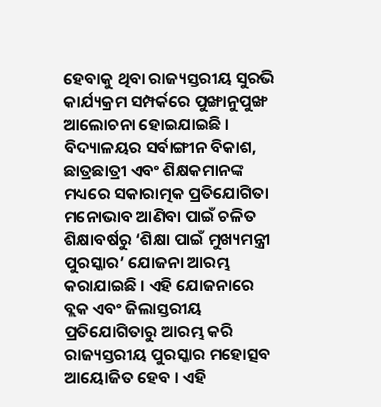ହେବାକୁ ଥିବା ରାଜ୍ୟସ୍ତରୀୟ ସୁରଭି କାର୍ଯ୍ୟକ୍ରମ ସମ୍ପର୍କରେ ପୁଙ୍ଖାନୁପୁଙ୍ଖ ଆଲୋଚନା ହୋଇଯାଇଛି । ବିଦ୍ୟାଳୟର ସର୍ବାଙ୍ଗୀନ ବିକାଶ, ଛାତ୍ରଛାତ୍ରୀ ଏବଂ ଶିକ୍ଷକମାନଙ୍କ ମଧ୍ୟରେ ସକାରାତ୍ମକ ପ୍ରତିଯୋଗିତା ମନୋଭାବ ଆଣିବା ପାଇଁ ଚଳିତ ଶିକ୍ଷାବର୍ଷରୁ ‘ଶିକ୍ଷା ପାଇଁ ମୁଖ୍ୟମନ୍ତ୍ରୀ ପୁରସ୍କାର’ ଯୋଜନା ଆରମ୍ଭ କରାଯାଇଛି । ଏହି ଯୋଜନାରେ ବ୍ଲକ ଏବଂ ଜିଲାସ୍ତରୀୟ ପ୍ରତିଯୋଗିତାରୁ ଆରମ୍ଭ କରି ରାଜ୍ୟସ୍ତରୀୟ ପୁରସ୍କାର ମହୋତ୍ସବ ଆୟୋଜିତ ହେବ । ଏହି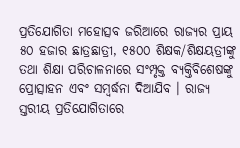ପ୍ରତିଯୋଗିତା ମହୋତ୍ସବ ଜରିଆରେ ରାଜ୍ୟର ପ୍ରାୟ ୫୦ ହଜାର ଛାତ୍ରଛାତ୍ରୀ, ୧୫୦୦ ଶିକ୍ଷକ/ଶିକ୍ଷୟତ୍ରୀଙ୍କୁ ତଥା ଶିକ୍ଷା ପରିଚାଳନାରେ ସଂମ୍ପୃକ୍ତ ବ୍ୟକ୍ତିବିଶେଷଙ୍କୁ ପ୍ରୋତ୍ସାହନ ଏବଂ ସମ୍ବର୍ଦ୍ଧନା ଦିଆଯିବ । ରାଜ୍ୟ ସ୍ତରୀୟ ପ୍ରତିଯୋଗିତାରେ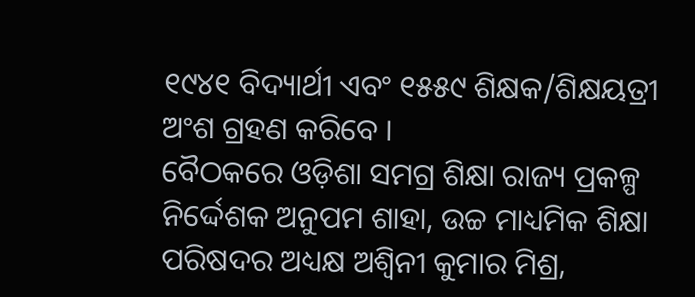୧୯୪୧ ବିଦ୍ୟାର୍ଥୀ ଏବଂ ୧୫୫୯ ଶିକ୍ଷକ/ଶିକ୍ଷୟତ୍ରୀ ଅଂଶ ଗ୍ରହଣ କରିବେ ।
ବୈଠକରେ ଓଡ଼ିଶା ସମଗ୍ର ଶିକ୍ଷା ରାଜ୍ୟ ପ୍ରକଳ୍ପ ନିର୍ଦ୍ଦେଶକ ଅନୁପମ ଶାହା, ଉଚ୍ଚ ମାଧ୍ୟମିକ ଶିକ୍ଷା ପରିଷଦର ଅଧ୍ୟକ୍ଷ ଅଶ୍ବିନୀ କୁମାର ମିଶ୍ର,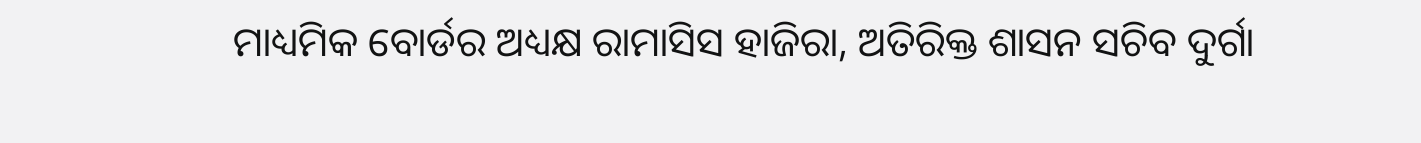ମାଧ୍ୟମିକ ବୋର୍ଡର ଅଧ୍ୟକ୍ଷ ରାମାସିସ ହାଜିରା, ଅତିରିକ୍ତ ଶାସନ ସଚିବ ଦୁର୍ଗା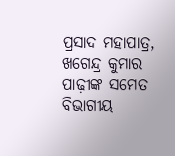ପ୍ରସାଦ ମହାପାତ୍ର, ଖଗେନ୍ଦ୍ର କୁମାର ପାଢ଼ୀଙ୍କ ସମେତ ବିଭାଗୀୟ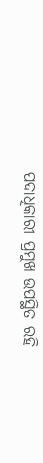ପଦାଧିକାରୀ ପ୍ରମୁଖ ଉପସ୍ଥିତ ରହି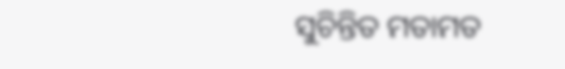ସୁଚିନ୍ତିତ ମତାମତ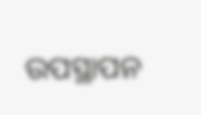ଉପସ୍ଥାପନ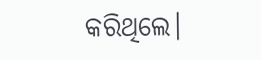କରିଥିଲେ।